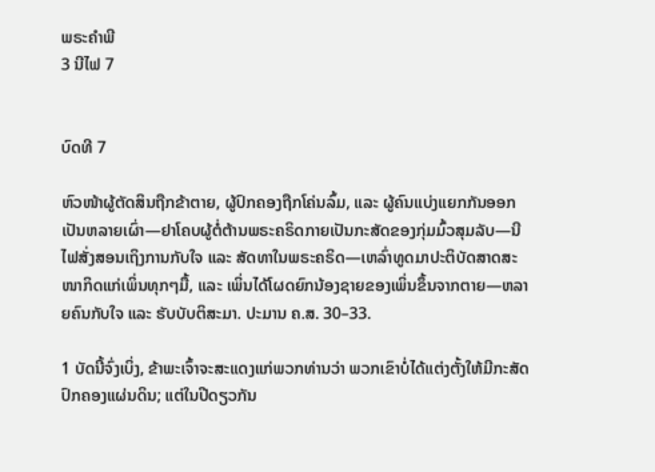ພຣະຄຳພີ
3 ນີໄຟ 7


ບົດທີ 7

ຫົວໜ້າຜູ້ຕັດສິນຖືກຂ້າຕາຍ, ຜູ້ປົກຄອງຖືກໂຄ່ນລົ້ມ, ແລະ ຜູ້ຄົນແບ່ງແຍກກັນອອກເປັນຫລາຍເຜົ່າ—ຢາໂຄບຜູ້ຕໍ່ຕ້ານພຣະຄຣິດກາຍເປັນກະສັດຂອງກຸ່ມມົ້ວສຸມລັບ—ນີໄຟສັ່ງສອນເຖິງການກັບໃຈ ແລະ ສັດທາໃນພຣະຄຣິດ—ເຫລົ່າທູດມາປະຕິບັດສາດສະໜາກິດແກ່ເພິ່ນທຸກໆມື້, ແລະ ເພິ່ນໄດ້ໂຜດຍົກນ້ອງຊາຍຂອງເພິ່ນຂຶ້ນຈາກຕາຍ—ຫລາຍຄົນກັບໃຈ ແລະ ຮັບບັບຕິສະມາ. ປະມານ ຄ.ສ. 30–33.

1 ບັດນີ້ຈົ່ງເບິ່ງ, ຂ້າພະເຈົ້າຈະສະແດງແກ່ພວກທ່ານວ່າ ພວກເຂົາບໍ່ໄດ້ແຕ່ງຕັ້ງໃຫ້ມີກະສັດປົກຄອງແຜ່ນດິນ; ແຕ່ໃນປີດຽວກັນ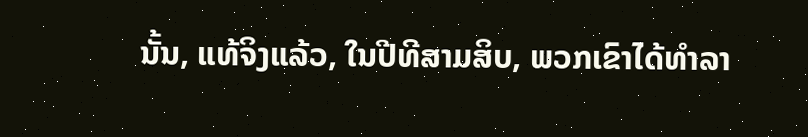ນັ້ນ, ແທ້ຈິງແລ້ວ, ໃນປີທີສາມສິບ, ພວກເຂົາໄດ້ທຳລາ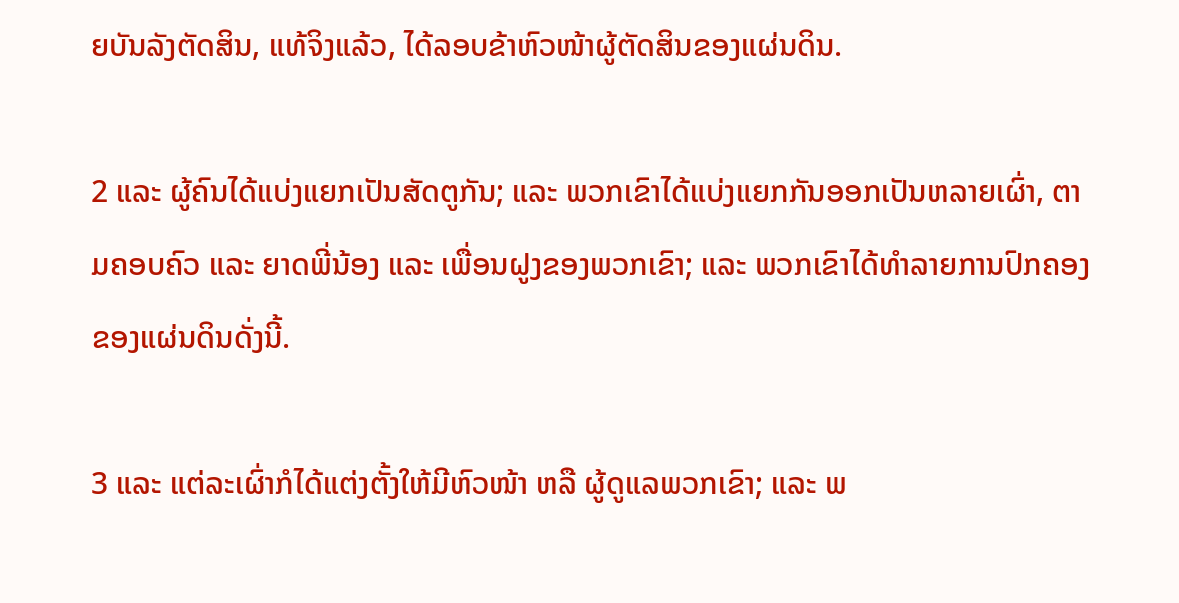ຍບັນລັງຕັດສິນ, ແທ້ຈິງແລ້ວ, ໄດ້ລອບຂ້າຫົວໜ້າຜູ້ຕັດສິນຂອງແຜ່ນດິນ.

2 ແລະ ຜູ້ຄົນໄດ້ແບ່ງແຍກເປັນສັດຕູກັນ; ແລະ ພວກເຂົາໄດ້ແບ່ງແຍກກັນອອກເປັນຫລາຍເຜົ່າ, ຕາມຄອບຄົວ ແລະ ຍາດພີ່ນ້ອງ ແລະ ເພື່ອນຝູງຂອງພວກເຂົາ; ແລະ ພວກເຂົາໄດ້ທຳລາຍການປົກຄອງຂອງແຜ່ນດິນດັ່ງນີ້.

3 ແລະ ແຕ່ລະເຜົ່າກໍໄດ້ແຕ່ງຕັ້ງໃຫ້ມີຫົວໜ້າ ຫລື ຜູ້ດູແລພວກເຂົາ; ແລະ ພ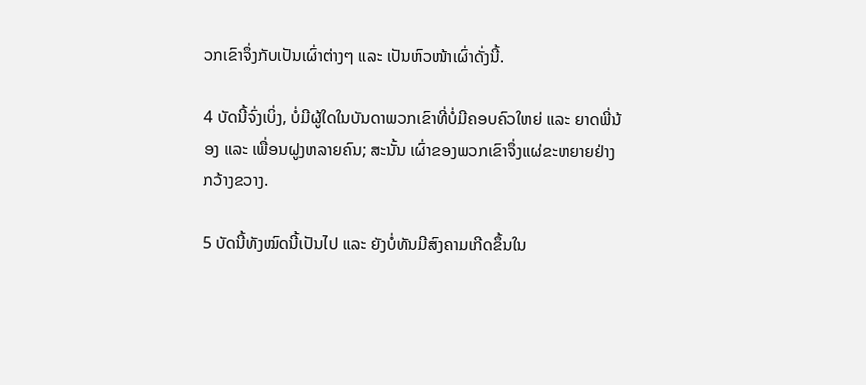ວກເຂົາຈຶ່ງກັບເປັນເຜົ່າຕ່າງໆ ແລະ ເປັນຫົວໜ້າເຜົ່າດັ່ງນີ້.

4 ບັດນີ້ຈົ່ງເບິ່ງ, ບໍ່ມີຜູ້ໃດໃນບັນດາພວກເຂົາທີ່ບໍ່ມີຄອບຄົວໃຫຍ່ ແລະ ຍາດພີ່ນ້ອງ ແລະ ເພື່ອນຝູງຫລາຍຄົນ; ສະນັ້ນ ເຜົ່າຂອງພວກເຂົາຈຶ່ງແຜ່ຂະຫຍາຍຢ່າງກວ້າງຂວາງ.

5 ບັດນີ້ທັງໝົດນີ້ເປັນໄປ ແລະ ຍັງບໍ່ທັນມີສົງຄາມເກີດຂຶ້ນໃນ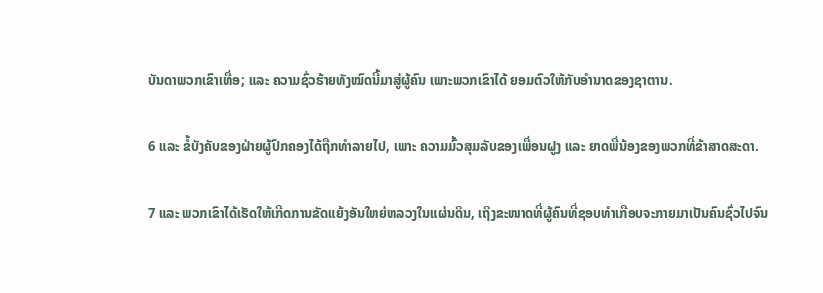ບັນດາພວກເຂົາເທື່ອ; ແລະ ຄວາມຊົ່ວຮ້າຍທັງໝົດນີ້ມາສູ່ຜູ້ຄົນ ເພາະພວກເຂົາໄດ້ ຍອມຕົວໃຫ້ກັບອຳນາດຂອງຊາຕານ.

6 ແລະ ຂໍ້ບັງຄັບຂອງຝ່າຍຜູ້ປົກຄອງໄດ້ຖືກທຳລາຍໄປ, ເພາະ ຄວາມມົ້ວສຸມລັບຂອງເພື່ອນຝູງ ແລະ ຍາດພີ່ນ້ອງຂອງພວກທີ່ຂ້າສາດສະດາ.

7 ແລະ ພວກເຂົາໄດ້ເຮັດໃຫ້ເກີດການຂັດແຍ້ງອັນໃຫຍ່ຫລວງໃນແຜ່ນດິນ, ເຖິງຂະໜາດທີ່ຜູ້ຄົນທີ່ຊອບທຳເກືອບຈະກາຍມາເປັນຄົນຊົ່ວໄປຈົນ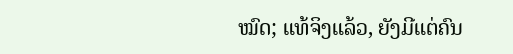ໝົດ; ແທ້ຈິງແລ້ວ, ຍັງມີແຕ່ຄົນ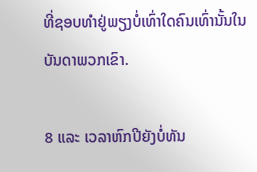ທີ່ຊອບທຳຢູ່ພຽງບໍ່ເທົ່າໃດຄົນເທົ່ານັ້ນໃນບັນດາພວກເຂົາ.

8 ແລະ ເວລາຫົກປີຍັງບໍ່ທັນ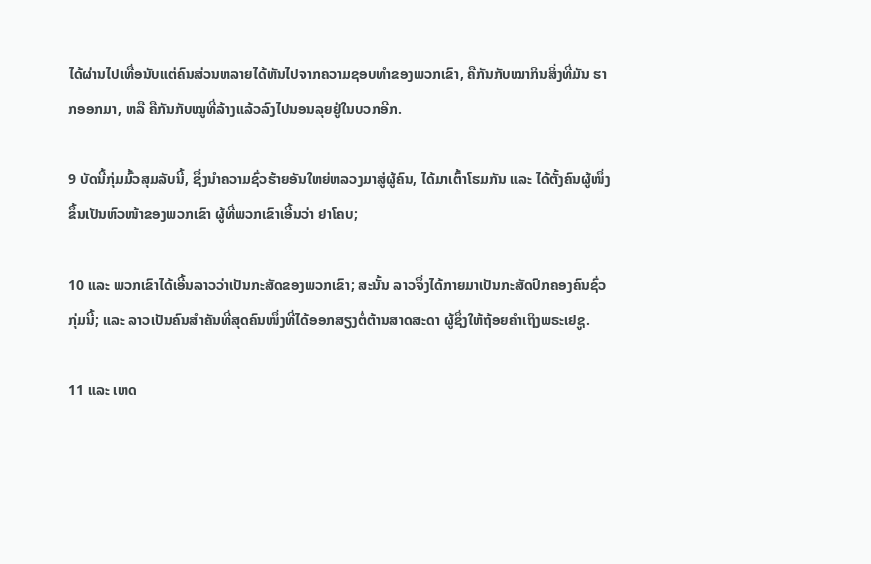ໄດ້ຜ່ານໄປເທື່ອນັບແຕ່ຄົນສ່ວນຫລາຍໄດ້ຫັນໄປຈາກຄວາມຊອບທຳຂອງພວກເຂົາ, ຄືກັນກັບໝາກິນສິ່ງທີ່ມັນ ຮາກອອກມາ, ຫລື ຄືກັນກັບໝູທີ່ລ້າງແລ້ວລົງໄປນອນລຸຍຢູ່ໃນບວກອີກ.

9 ບັດນີ້ກຸ່ມມົ້ວສຸມລັບນີ້, ຊຶ່ງນຳຄວາມຊົ່ວຮ້າຍອັນໃຫຍ່ຫລວງມາສູ່ຜູ້ຄົນ, ໄດ້ມາເຕົ້າໂຮມກັນ ແລະ ໄດ້ຕັ້ງຄົນຜູ້ໜຶ່ງຂຶ້ນເປັນຫົວໜ້າຂອງພວກເຂົາ ຜູ້ທີ່ພວກເຂົາເອີ້ນວ່າ ຢາໂຄບ;

10 ແລະ ພວກເຂົາໄດ້ເອີ້ນລາວວ່າເປັນກະສັດຂອງພວກເຂົາ; ສະນັ້ນ ລາວຈຶ່ງໄດ້ກາຍມາເປັນກະສັດປົກຄອງຄົນຊົ່ວກຸ່ມນີ້; ແລະ ລາວເປັນຄົນສຳຄັນທີ່ສຸດຄົນໜຶ່ງທີ່ໄດ້ອອກສຽງຕໍ່ຕ້ານສາດສະດາ ຜູ້ຊຶ່ງໃຫ້ຖ້ອຍຄຳເຖິງພຣະເຢຊູ.

11 ແລະ ເຫດ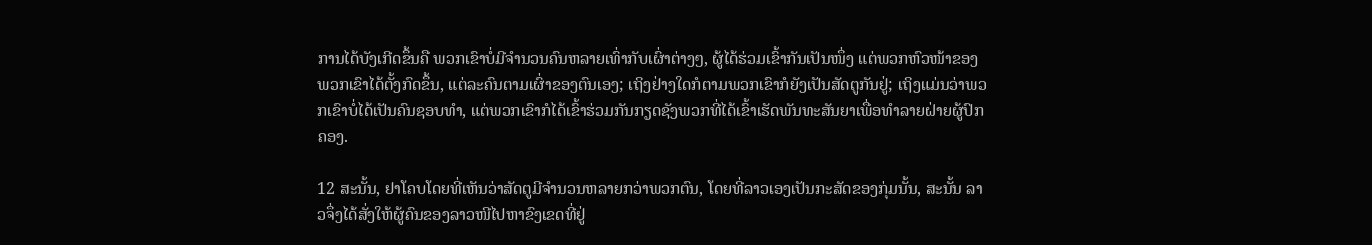ການໄດ້ບັງເກີດຂຶ້ນຄື ພວກເຂົາບໍ່ມີຈຳນວນຄົນຫລາຍເທົ່າກັບເຜົ່າຕ່າງໆ, ຜູ້ໄດ້ຮ່ວມເຂົ້າກັນເປັນໜຶ່ງ ແຕ່ພວກຫົວໜ້າຂອງພວກເຂົາໄດ້ຕັ້ງກົດຂຶ້ນ, ແຕ່ລະຄົນຕາມເຜົ່າຂອງຕົນເອງ; ເຖິງຢ່າງໃດກໍຕາມພວກເຂົາກໍຍັງເປັນສັດຕູກັນຢູ່; ເຖິງແມ່ນວ່າພວກເຂົາບໍ່ໄດ້ເປັນຄົນຊອບທຳ, ແຕ່ພວກເຂົາກໍໄດ້ເຂົ້າຮ່ວມກັນກຽດຊັງພວກທີ່ໄດ້ເຂົ້າເຮັດພັນທະສັນຍາເພື່ອທຳລາຍຝ່າຍຜູ້ປົກຄອງ.

12 ສະນັ້ນ, ຢາໂຄບໂດຍທີ່ເຫັນວ່າສັດຕູມີຈຳນວນຫລາຍກວ່າພວກຕົນ, ໂດຍທີ່ລາວເອງເປັນກະສັດຂອງກຸ່ມນັ້ນ, ສະນັ້ນ ລາວຈຶ່ງໄດ້ສັ່ງໃຫ້ຜູ້ຄົນຂອງລາວໜີໄປຫາຂົງເຂດທີ່ຢູ່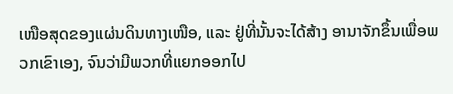ເໜືອສຸດຂອງແຜ່ນດິນທາງເໜືອ, ແລະ ຢູ່ທີ່ນັ້ນຈະໄດ້ສ້າງ ອານາຈັກຂຶ້ນເພື່ອພວກເຂົາເອງ, ຈົນວ່າມີພວກທີ່ແຍກອອກໄປ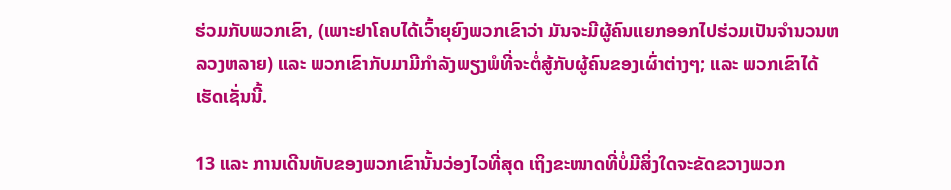ຮ່ວມກັບພວກເຂົາ, (ເພາະຢາໂຄບໄດ້ເວົ້າຍຸຍົງພວກເຂົາວ່າ ມັນຈະມີຜູ້ຄົນແຍກອອກໄປຮ່ວມເປັນຈຳນວນຫລວງຫລາຍ) ແລະ ພວກເຂົາກັບມາມີກຳລັງພຽງພໍທີ່ຈະຕໍ່ສູ້ກັບຜູ້ຄົນຂອງເຜົ່າຕ່າງໆ; ແລະ ພວກເຂົາໄດ້ເຮັດເຊັ່ນນີ້.

13 ແລະ ການເດີນທັບຂອງພວກເຂົານັ້ນວ່ອງໄວທີ່ສຸດ ເຖິງຂະໜາດທີ່ບໍ່ມີສິ່ງໃດຈະຂັດຂວາງພວກ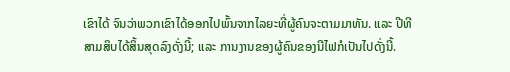ເຂົາໄດ້ ຈົນວ່າພວກເຂົາໄດ້ອອກໄປພົ້ນຈາກໄລຍະທີ່ຜູ້ຄົນຈະຕາມມາທັນ. ແລະ ປີທີສາມສິບໄດ້ສິ້ນສຸດລົງດັ່ງນີ້; ແລະ ການງານຂອງຜູ້ຄົນຂອງນີໄຟກໍເປັນໄປດັ່ງນີ້.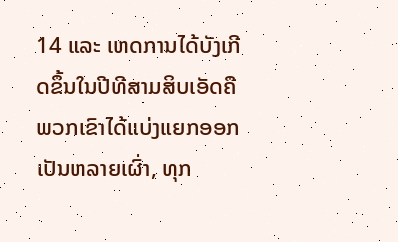14 ແລະ ເຫດການໄດ້ບັງເກີດຂຶ້ນໃນປີທີສາມສິບເອັດຄື ພວກເຂົາໄດ້ແບ່ງແຍກອອກເປັນຫລາຍເຜົ່າ, ທຸກ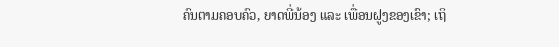ຄົນຕາມຄອບຄົວ, ຍາດພີ່ນ້ອງ ແລະ ເພື່ອນຝູງຂອງເຂົາ; ເຖິ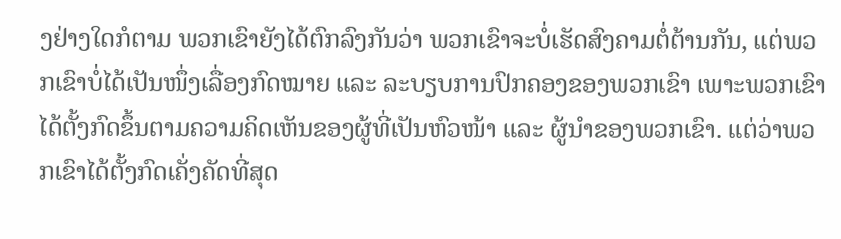ງຢ່າງໃດກໍຕາມ ພວກເຂົາຍັງໄດ້ຕົກລົງກັນວ່າ ພວກເຂົາຈະບໍ່ເຮັດສົງຄາມຕໍ່ຕ້ານກັນ, ແຕ່ພວກເຂົາບໍ່ໄດ້ເປັນໜຶ່ງເລື່ອງກົດໝາຍ ແລະ ລະບຽບການປົກຄອງຂອງພວກເຂົາ ເພາະພວກເຂົາໄດ້ຕັ້ງກົດຂຶ້ນຕາມຄວາມຄິດເຫັນຂອງຜູ້ທີ່ເປັນຫົວໜ້າ ແລະ ຜູ້ນຳຂອງພວກເຂົາ. ແຕ່ວ່າພວກເຂົາໄດ້ຕັ້ງກົດເຄັ່ງຄັດທີ່ສຸດ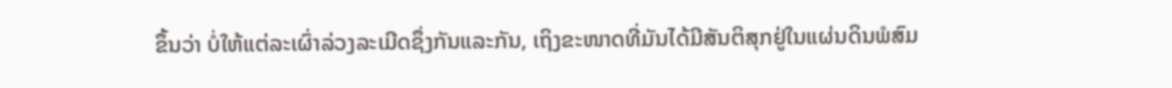ຂຶ້ນວ່າ ບໍ່ໃຫ້ແຕ່ລະເຜົ່າລ່ວງລະເມີດຊຶ່ງກັນແລະກັນ, ເຖິງຂະໜາດທີ່ມັນໄດ້ມີສັນຕິສຸກຢູ່ໃນແຜ່ນດິນພໍສົມ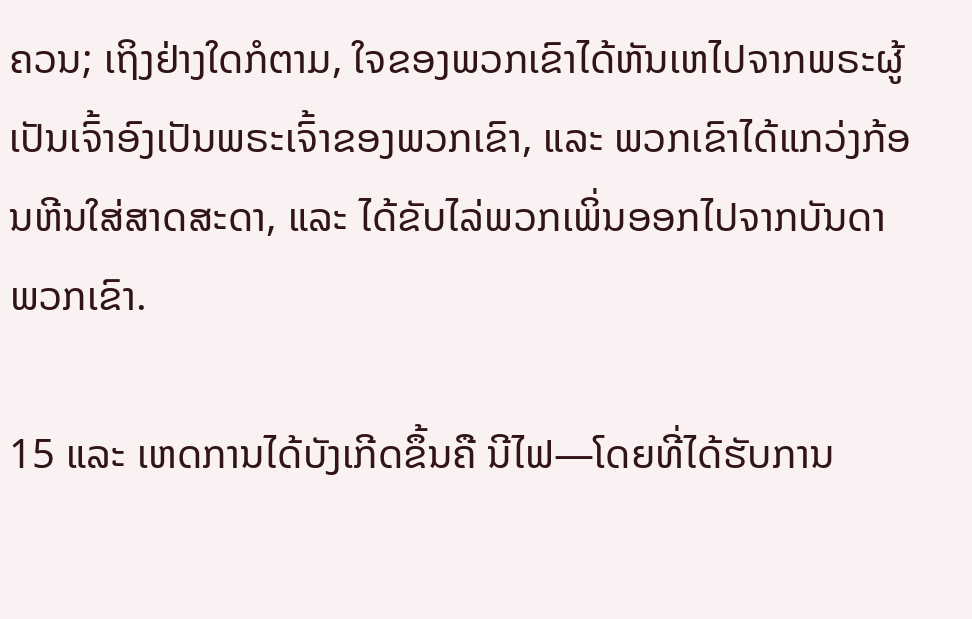ຄວນ; ເຖິງຢ່າງໃດກໍຕາມ, ໃຈຂອງພວກເຂົາໄດ້ຫັນເຫໄປຈາກພຣະຜູ້ເປັນເຈົ້າອົງເປັນພຣະເຈົ້າຂອງພວກເຂົາ, ແລະ ພວກເຂົາໄດ້ແກວ່ງກ້ອນຫີນໃສ່ສາດສະດາ, ແລະ ໄດ້ຂັບໄລ່ພວກເພິ່ນອອກໄປຈາກບັນດາພວກເຂົາ.

15 ແລະ ເຫດການໄດ້ບັງເກີດຂຶ້ນຄື ນີໄຟ—ໂດຍທີ່ໄດ້ຮັບການ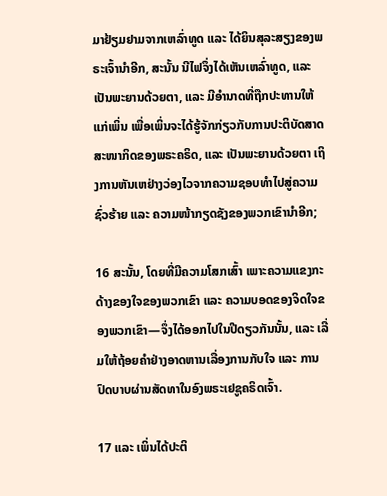ມາຢ້ຽມຢາມຈາກເຫລົ່າທູດ ແລະ ໄດ້ຍິນສຸລະສຽງຂອງພຣະເຈົ້ານຳອີກ, ສະນັ້ນ ນີໄຟຈຶ່ງໄດ້ເຫັນເຫລົ່າທູດ, ແລະ ເປັນພະຍານດ້ວຍຕາ, ແລະ ມີອຳນາດທີ່ຖືກປະທານໃຫ້ແກ່ເພິ່ນ ເພື່ອເພິ່ນຈະໄດ້ຮູ້ຈັກກ່ຽວກັບການປະຕິບັດສາດສະໜາກິດຂອງພຣະຄຣິດ, ແລະ ເປັນພະຍານດ້ວຍຕາ ເຖິງການຫັນເຫຢ່າງວ່ອງໄວຈາກຄວາມຊອບທຳໄປສູ່ຄວາມຊົ່ວຮ້າຍ ແລະ ຄວາມໜ້າກຽດຊັງຂອງພວກເຂົານຳອີກ;

16 ສະນັ້ນ, ໂດຍທີ່ມີຄວາມໂສກເສົ້າ ເພາະຄວາມແຂງກະດ້າງຂອງໃຈຂອງພວກເຂົາ ແລະ ຄວາມບອດຂອງຈິດໃຈຂອງພວກເຂົາ—ຈຶ່ງໄດ້ອອກໄປໃນປີດຽວກັນນັ້ນ, ແລະ ເລີ່ມໃຫ້ຖ້ອຍຄຳຢ່າງອາດຫານເລື່ອງການກັບໃຈ ແລະ ການປົດບາບຜ່ານສັດທາໃນອົງພຣະເຢຊູຄຣິດເຈົ້າ.

17 ແລະ ເພິ່ນໄດ້ປະຕິ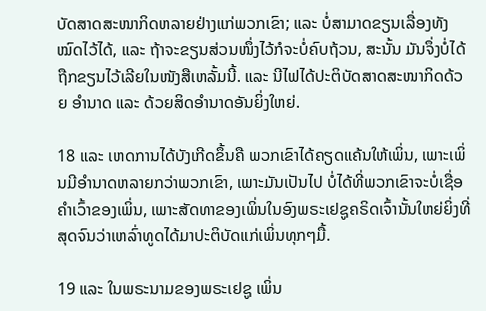ບັດສາດສະໜາກິດຫລາຍຢ່າງແກ່ພວກເຂົາ; ແລະ ບໍ່ສາມາດຂຽນເລື່ອງທັງໝົດໄວ້ໄດ້, ແລະ ຖ້າຈະຂຽນສ່ວນໜຶ່ງໄວ້ກໍຈະບໍ່ຄົບຖ້ວນ, ສະນັ້ນ ມັນຈຶ່ງບໍ່ໄດ້ຖືກຂຽນໄວ້ເລີຍໃນໜັງສືເຫລັ້ມນີ້. ແລະ ນີໄຟໄດ້ປະຕິບັດສາດສະໜາກິດດ້ວຍ ອຳນາດ ແລະ ດ້ວຍສິດອຳນາດອັນຍິ່ງໃຫຍ່.

18 ແລະ ເຫດການໄດ້ບັງເກີດຂຶ້ນຄື ພວກເຂົາໄດ້ຄຽດແຄ້ນໃຫ້ເພິ່ນ, ເພາະເພິ່ນມີອຳນາດຫລາຍກວ່າພວກເຂົາ, ເພາະມັນເປັນໄປ ບໍ່ໄດ້ທີ່ພວກເຂົາຈະບໍ່ເຊື່ອຄຳເວົ້າຂອງເພິ່ນ, ເພາະສັດທາຂອງເພິ່ນໃນອົງພຣະເຢຊູຄຣິດເຈົ້ານັ້ນໃຫຍ່ຍິ່ງທີ່ສຸດຈົນວ່າເຫລົ່າທູດໄດ້ມາປະຕິບັດແກ່ເພິ່ນທຸກໆມື້.

19 ແລະ ໃນພຣະນາມຂອງພຣະເຢຊູ ເພິ່ນ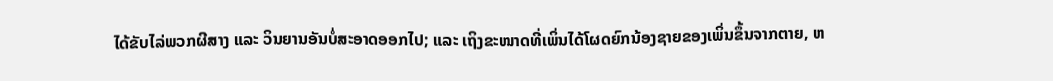ໄດ້ຂັບໄລ່ພວກຜີສາງ ແລະ ວິນຍານອັນບໍ່ສະອາດອອກໄປ; ແລະ ເຖິງຂະໜາດທີ່ເພິ່ນໄດ້ໂຜດຍົກນ້ອງຊາຍຂອງເພິ່ນຂຶ້ນຈາກຕາຍ, ຫ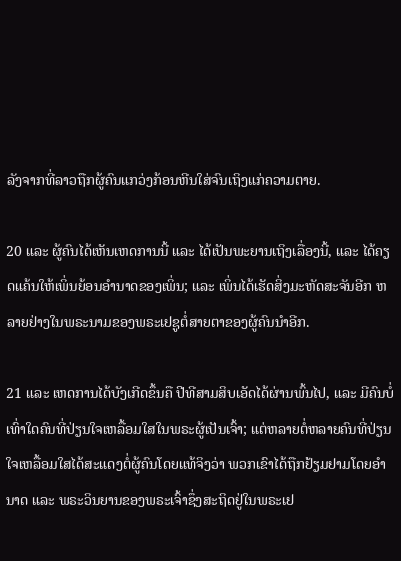ລັງຈາກທີ່ລາວຖືກຜູ້ຄົນແກວ່ງກ້ອນຫີນໃສ່ຈົນເຖິງແກ່ຄວາມຕາຍ.

20 ແລະ ຜູ້ຄົນໄດ້ເຫັນເຫດການນີ້ ແລະ ໄດ້ເປັນພະຍານເຖິງເລື່ອງນີ້, ແລະ ໄດ້ຄຽດແຄ້ນໃຫ້ເພິ່ນຍ້ອນອຳນາດຂອງເພິ່ນ; ແລະ ເພິ່ນໄດ້ເຮັດສິ່ງມະຫັດສະຈັນອີກ ຫລາຍຢ່າງໃນພຣະນາມຂອງພຣະເຢຊູຕໍ່ສາຍຕາຂອງຜູ້ຄົນນຳອີກ.

21 ແລະ ເຫດການໄດ້ບັງເກີດຂຶ້ນຄື ປີທີສາມສິບເອັດໄດ້ຜ່ານພົ້ນໄປ, ແລະ ມີຄົນບໍ່ເທົ່າໃດຄົນທີ່ປ່ຽນໃຈເຫລື້ອມໃສໃນພຣະຜູ້ເປັນເຈົ້າ; ແຕ່ຫລາຍຕໍ່ຫລາຍຄົນທີ່ປ່ຽນໃຈເຫລື້ອມໃສໄດ້ສະແດງຕໍ່ຜູ້ຄົນໂດຍແທ້ຈິງວ່າ ພວກເຂົາໄດ້ຖືກຢ້ຽມຢາມໂດຍອຳນາດ ແລະ ພຣະວິນຍານຂອງພຣະເຈົ້າຊຶ່ງສະຖິດຢູ່ໃນພຣະເຢ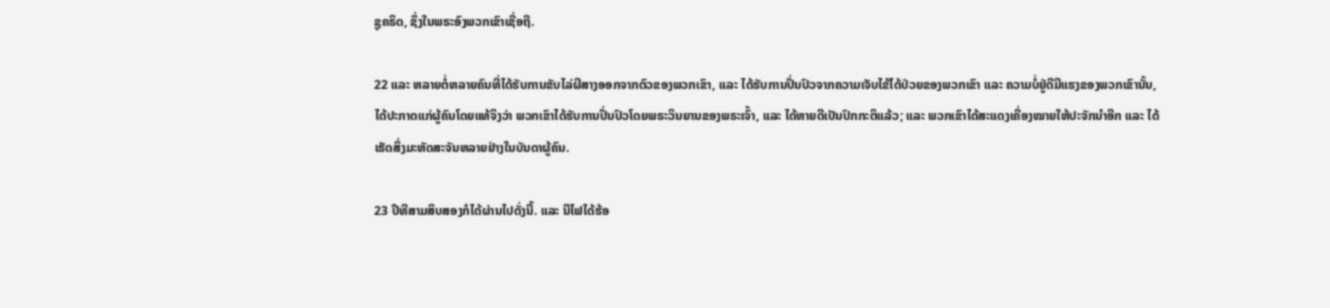ຊູຄຣິດ, ຊຶ່ງໃນພຣະອົງພວກເຂົາເຊື່ອຖື.

22 ແລະ ຫລາຍຕໍ່ຫລາຍຄົນທີ່ໄດ້ຮັບການຂັບໄລ່ຜີສາງອອກຈາກຕົວຂອງພວກເຂົາ, ແລະ ໄດ້ຮັບການປິ່ນປົວຈາກຄວາມເຈັບໄຂ້ໄດ້ປ່ວຍຂອງພວກເຂົາ ແລະ ຄວາມບໍ່ຢູ່ດີມີແຮງຂອງພວກເຂົານັ້ນ, ໄດ້ປະກາດແກ່ຜູ້ຄົນໂດຍແທ້ຈິງວ່າ ພວກເຂົາໄດ້ຮັບການປິ່ນປົວໂດຍພຣະວິນຍານຂອງພຣະເຈົ້າ, ແລະ ໄດ້ຫາຍດີເປັນປົກກະຕິແລ້ວ; ແລະ ພວກເຂົາໄດ້ສະແດງເຄື່ອງໝາຍໃຫ້ປະຈັກນຳອີກ ແລະ ໄດ້ເຮັດສິ່ງມະຫັດສະຈັນຫລາຍຢ່າງໃນບັນດາຜູ້ຄົນ.

23 ປີທີສາມສິບສອງກໍໄດ້ຜ່ານໄປດັ່ງນີ້. ແລະ ນີໄຟໄດ້ຮ້ອ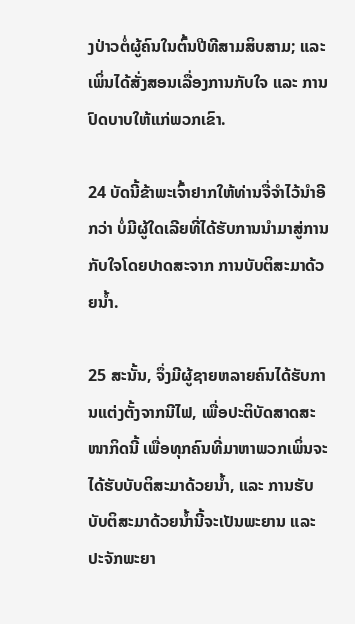ງປ່າວຕໍ່ຜູ້ຄົນໃນຕົ້ນປີທີສາມສິບສາມ; ແລະ ເພິ່ນໄດ້ສັ່ງສອນເລື່ອງການກັບໃຈ ແລະ ການປົດບາບໃຫ້ແກ່ພວກເຂົາ.

24 ບັດນີ້ຂ້າພະເຈົ້າຢາກໃຫ້ທ່ານຈື່ຈຳໄວ້ນຳອີກວ່າ ບໍ່ມີຜູ້ໃດເລີຍທີ່ໄດ້ຮັບການນຳມາສູ່ການກັບໃຈໂດຍປາດສະຈາກ ການບັບຕິສະມາດ້ວຍນ້ຳ.

25 ສະນັ້ນ, ຈຶ່ງມີຜູ້ຊາຍຫລາຍຄົນໄດ້ຮັບການແຕ່ງຕັ້ງຈາກນີໄຟ, ເພື່ອປະຕິບັດສາດສະໜາກິດນີ້ ເພື່ອທຸກຄົນທີ່ມາຫາພວກເພິ່ນຈະໄດ້ຮັບບັບຕິສະມາດ້ວຍນ້ຳ, ແລະ ການຮັບບັບຕິສະມາດ້ວຍນ້ຳນີ້ຈະເປັນພະຍານ ແລະ ປະຈັກພະຍາ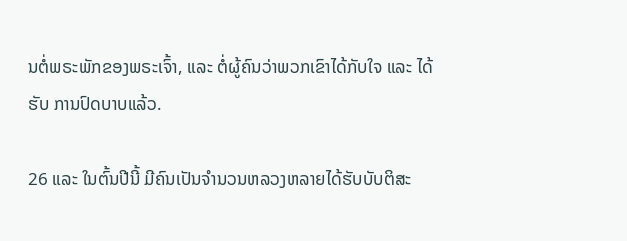ນຕໍ່ພຣະພັກຂອງພຣະເຈົ້າ, ແລະ ຕໍ່ຜູ້ຄົນວ່າພວກເຂົາໄດ້ກັບໃຈ ແລະ ໄດ້ຮັບ ການປົດບາບແລ້ວ.

26 ແລະ ໃນຕົ້ນປີນີ້ ມີຄົນເປັນຈຳນວນຫລວງຫລາຍໄດ້ຮັບບັບຕິສະ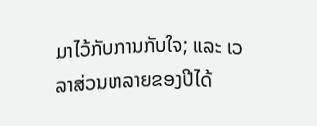ມາໄວ້ກັບການກັບໃຈ; ແລະ ເວລາສ່ວນຫລາຍຂອງປີໄດ້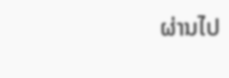ຜ່ານໄປ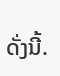ດັ່ງນີ້.